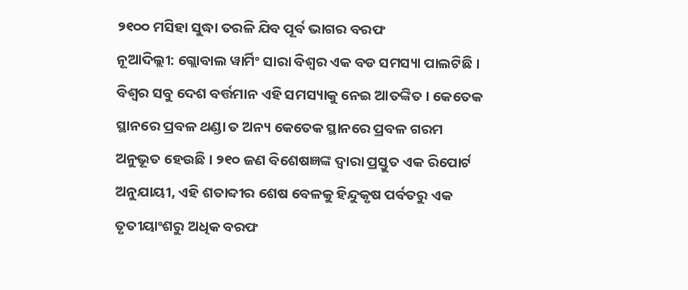୨୧୦୦ ମସିହା ସୁଦ୍ଧା ତରଳି ଯିବ ପୂର୍ବ ଭାଗର ବରଫ
ନୂଆଦିଲ୍ଲୀ: ଗ୍ଲୋବାଲ ୱାର୍ମିଂ ସାରା ବିଶ୍ବର ଏକ ବଡ ସମସ୍ୟା ପାଲଟିଛି । ବିଶ୍ବର ସବୁ ଦେଶ ବର୍ତ୍ତମାନ ଏହି ସମସ୍ୟାକୁ ନେଇ ଆତଙ୍କିତ । କେତେକ ସ୍ଥାନରେ ପ୍ରବଳ ଥଣ୍ଡା ତ ଅନ୍ୟ କେତେକ ସ୍ଥାନରେ ପ୍ରବଳ ଗରମ ଅନୁଭୂତ ହେଉଛି । ୨୧୦ ଜଣ ବିଶେଷଜ୍ଞଙ୍କ ଦ୍ୱାରା ପ୍ରସ୍ତୁତ ଏକ ରିପୋର୍ଟ ଅନୁଯାୟୀ, ଏହି ଶତାବ୍ଦୀର ଶେଷ ବେଳକୁ ହିନ୍ଦୁକୃଷ ପର୍ବତରୁ ଏକ ତୃତୀୟାଂଶରୁ ଅଧିକ ବରଫ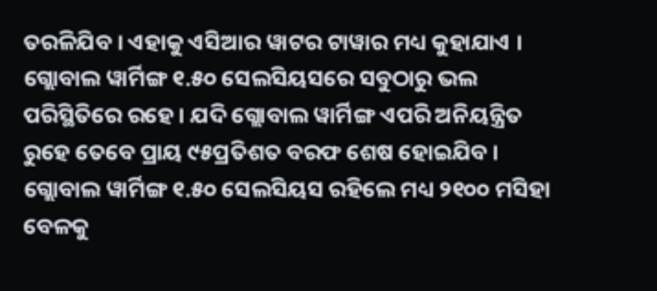ତରଳିଯିବ । ଏହାକୁ ଏସିଆର ୱାଟର ଟାୱାର ମଧ୍ୟ କୁହାଯାଏ ।
ଗ୍ଲୋବାଲ ୱାର୍ମିଙ୍ଗ ୧.୫୦ ସେଲସିୟସରେ ସବୁଠାରୁ ଭଲ ପରିସ୍ଥିତିରେ ରହେ । ଯଦି ଗ୍ଲୋବାଲ ୱାର୍ମିଙ୍ଗ ଏପରି ଅନିୟନ୍ତ୍ରିତ ରୁହେ ତେବେ ପ୍ରାୟ ୯୫ପ୍ରତିଶତ ବରଫ ଶେଷ ହୋଇଯିବ । ଗ୍ଲୋବାଲ ୱାର୍ମିଙ୍ଗ ୧.୫୦ ସେଲସିୟସ ରହିଲେ ମଧ୍ୟ ୨୧୦୦ ମସିହା ବେଳକୁ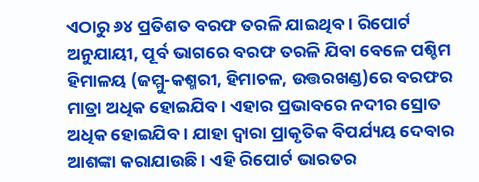ଏଠାରୁ ୬୪ ପ୍ରତିଶତ ବରଫ ତରଳି ଯାଇଥିବ । ରିପୋର୍ଟ ଅନୁଯାୟୀ, ପୂର୍ବ ଭାଗରେ ବରଫ ତରଳି ଯିବା ବେଳେ ପଶ୍ଚିମ ହିମାଳୟ (ଜମ୍ମୁ-କଶ୍ମରୀ, ହିମାଚଳ, ଉତ୍ତରଖଣ୍ଡ)ରେ ବରଫର ମାତ୍ରା ଅଧିକ ହୋଇଯିବ । ଏହାର ପ୍ରଭାବରେ ନଦୀର ସ୍ରୋତ ଅଧିକ ହୋଇଯିବ । ଯାହା ଦ୍ବାରା ପ୍ରାକୃତିକ ବିପର୍ଯ୍ୟୟ ଦେବାର ଆଶଙ୍କା କରାଯାଉଛି । ଏହି ରିପୋର୍ଟ ଭାରତର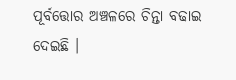ପୂର୍ବତ୍ତୋର ଅଞ୍ଚଳରେ ଚିନ୍ତା ବଢାଇ ଦେଇଛି ।